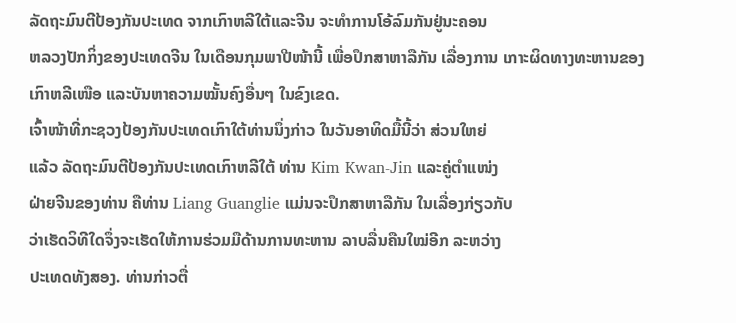ລັດຖະມົນຕີປ້ອງກັນປະເທດ ຈາກເກົາຫລີໃຕ້ແລະຈີນ ຈະທໍາການໂອ້ລົມກັນຢູ່ນະຄອນ
ຫລວງປັກກິ່ງຂອງປະເທດຈີນ ໃນເດືອນກຸມພາປີໜ້ານີ້ ເພື່ອປຶກສາຫາລືກັນ ເລື່ອງການ ເກາະຜິດທາງທະຫານຂອງເກົາຫລີເໜືອ ແລະບັນຫາຄວາມໝັ້ນຄົງອື່ນໆ ໃນຂົງເຂດ.
ເຈົ້າໜ້າທີ່ກະຊວງປ້ອງກັນປະເທດເກົາໃຕ້ທ່ານນຶ່ງກ່າວ ໃນວັນອາທິດມື້ນີ້ວ່າ ສ່ວນໃຫຍ່
ແລ້ວ ລັດຖະມົນຕີປ້ອງກັນປະເທດເກົາຫລີໃຕ້ ທ່ານ Kim Kwan-Jin ແລະຄູ່ຕໍາແໜ່ງ
ຝ່າຍຈີນຂອງທ່ານ ຄືທ່ານ Liang Guanglie ແມ່ນຈະປຶກສາຫາລືກັນ ໃນເລື່ອງກ່ຽວກັບ
ວ່າເຮັດວິທີໃດຈຶ່ງຈະເຮັດໃຫ້ການຮ່ວມມືດ້ານການທະຫານ ລາບລື່ນຄືນໃໝ່ອີກ ລະຫວ່າງ
ປະເທດທັງສອງ. ທ່ານກ່າວຕື່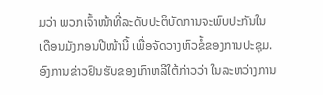ມວ່າ ພວກເຈົ້າໜ້າທີ່ລະດັບປະຕິບັດການຈະພົບປະກັນໃນ
ເດືອນມັງກອນປີໜ້ານີ້ ເພື່ອຈັດວາງຫົວຂໍ້ຂອງການປະຊຸມ.
ອົງການຂ່າວຢົນຮັບຂອງເກົາຫລີໃຕ້ກ່າວວ່າ ໃນລະຫວ່າງການ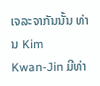ເຈລະຈາກັນນັ້ນ ທ່ານ Kim
Kwan-Jin ມີທ່າ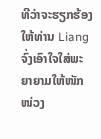ທີວ່າຈະຮຽກຮ້ອງໃຫ້ທ່ານ Liang ຈົ່ງເອົາໃຈໃສ່ພະຍາຍາມໃຫ້ໜັກໜ່ວງ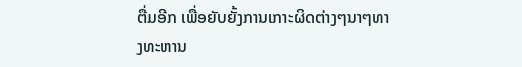ຕື່ມອີກ ເພື່ອຍັບຍັ້ງການເກາະຜິດຕ່າງໆນາໆທາງທະຫານ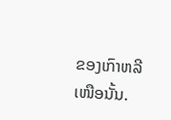ຂອງເກົາຫລີເໜືອນັ້ນ.